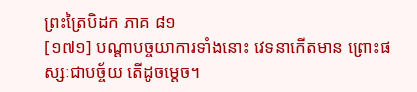ព្រះត្រៃបិដក ភាគ ៨១
[១៧១] បណ្តាបច្ចយាការទាំងនោះ វេទនាកើតមាន ព្រោះផស្សៈជាបច្ច័យ តើដូចម្តេច។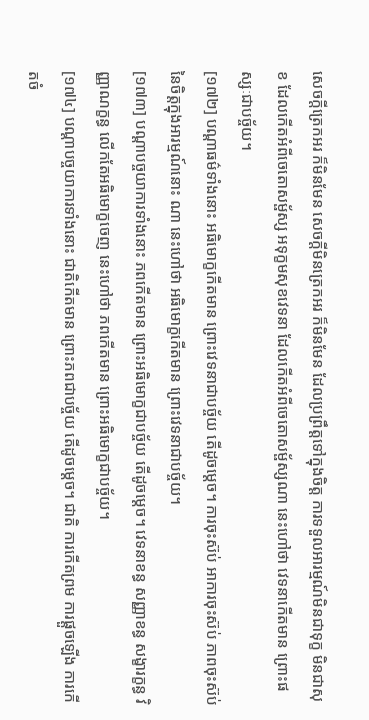សេចក្តីត្រេកអរ ក៏មិនមែន សេចក្តីមិនត្រេកអរ ក៏មិនមែន ដែលប្រព្រឹត្តទៅក្នុងចិត្ត ការទទួលអារម្មណ៍មិនជាទុក្ខ មិនជាសុខ ដែលកើតអំពីចេតោសម្ផ័ស្ស អទុក្ខមសុខវេទនា ដែលកើតអំពីចេតោសម្ផ័ស្សណា នេះហៅថា វេទនាកើតមាន ព្រោះផស្សៈជាបច្ច័យ។
[១៧២] បណ្តាធម៌ទាំងនោះ អធិមោក្ខកើតមាន ព្រោះវេទនាជាបច្ច័យ តើដូចម្តេច។ ការចុះស៊ប់ អាការចុះស៊ប់ ភាពចុះស៊ប់ នៃចិត្តក្នុងអារម្មណ៍នោះ ណា នេះហៅថា អធិមោក្ខកើតមាន ព្រោះវេទនាជាបច្ច័យ។
[១៧៣] បណ្តាបច្ចយាការទាំងនោះ ភពកើតមាន ព្រោះអធិមោក្ខជាបច្ច័យ តើដូចម្តេច។ វេទនាខន្ធ សញ្ញាខន្ធ សង្ខារក្ខន្ធ វិញ្ញាណក្ខន្ធ លើកតែអធិមោក្ខចេញ នេះហៅថា ភពកើតមាន ព្រោះអធិមោក្ខជាបច្ច័យ។
[១៧៤] បណ្តាបច្ចយាការទាំងនោះ ជាតិកើតមាន ព្រោះភពជាបច្ច័យ តើដូចម្តេច។ ជាតិ ការកើតព្រម ការផ្តួចឡើង ការកើតចំ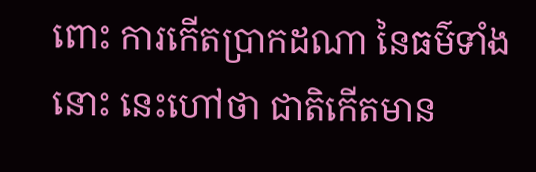ពោះ ការកើតប្រាកដណា នៃធម៌ទាំងនោះ នេះហៅថា ជាតិកើតមាន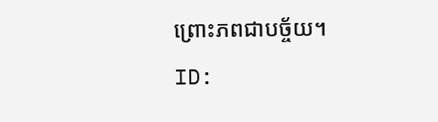ព្រោះភពជាបច្ច័យ។
ID: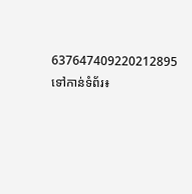637647409220212895
ទៅកាន់ទំព័រ៖